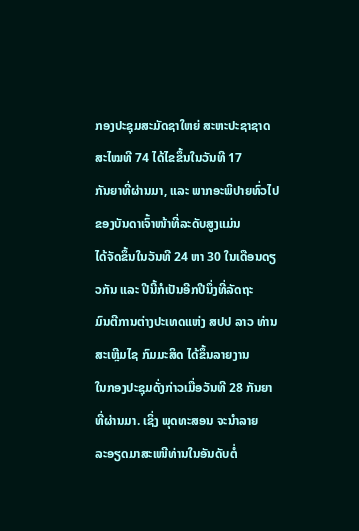ກອງປະຊຸມສະມັດຊາໃຫຍ່ ສະຫະປະຊາຊາດ ສະໄໝທີ 74 ໄດ້ໄຂຂຶ້ນໃນວັນທີ 17
ກັນຍາທີ່ຜ່ານມາ, ແລະ ພາກອະພິປາຍທົ່ວໄປ ຂອງບັນດາເຈົ້າໜ້າທີ່ລະດັບສູງແມ່ນ
ໄດ້ຈັດຂຶ້ນໃນວັນທີ 24 ຫາ 30 ໃນເດືອນດຽວກັນ ແລະ ປີນີ້ກໍເປັນອີກປີນຶ່ງທີ່ລັດຖະ
ມົນຕີການຕ່າງປະເທດແຫ່ງ ສປປ ລາວ ທ່ານ ສະເຫຼີມໄຊ ກົມມະສິດ ໄດ້ຂຶ້ນລາຍງານ
ໃນກອງປະຊຸມດັ່ງກ່າວເມື່ອວັນທີ 28 ກັນຍາທີ່ຜ່ານມາ. ເຊິ່ງ ພຸດທະສອນ ຈະນຳລາຍ
ລະອຽດມາສະເໜີທ່ານໃນອັນດັບຕໍ່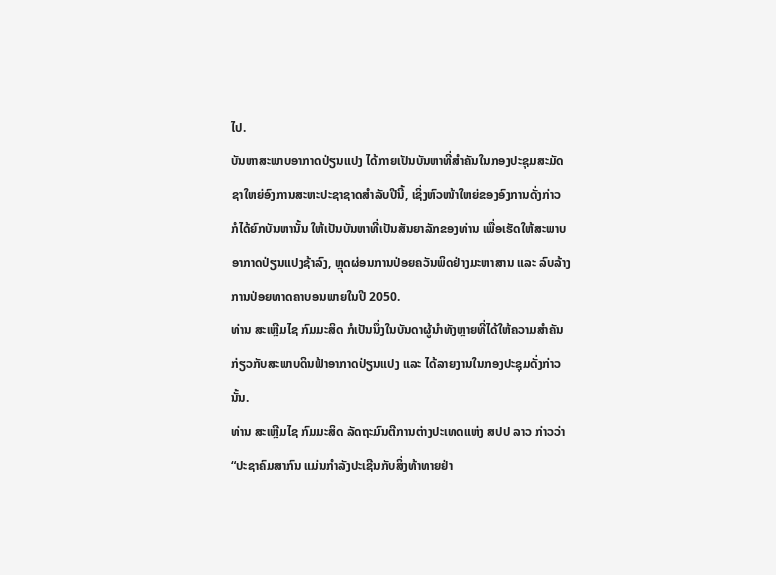ໄປ.
ບັນຫາສະພາບອາກາດປ່ຽນແປງ ໄດ້ກາຍເປັນບັນຫາທີ່ສຳຄັນໃນກອງປະຊຸມສະມັດ
ຊາໃຫຍ່ອົງການສະຫະປະຊາຊາດສຳລັບປີນີ້, ເຊິ່ງຫົວໜ້າໃຫຍ່ຂອງອົງການດັ່ງກ່າວ
ກໍໄດ້ຍົກບັນຫານັ້ນ ໃຫ້ເປັນບັນຫາທີ່ເປັນສັນຍາລັກຂອງທ່ານ ເພື່ອເຮັດໃຫ້ສະພາບ
ອາກາດປ່ຽນແປງຊ້າລົງ, ຫຼຸດຜ່ອນການປ່ອຍຄວັນພິດຢ່າງມະຫາສານ ແລະ ລົບລ້າງ
ການປ່ອຍທາດຄາບອນພາຍໃນປີ 2050.
ທ່ານ ສະເຫຼີມໄຊ ກົມມະສິດ ກໍເປັນນຶ່ງໃນບັນດາຜູ້ນຳທັງຫຼາຍທີ່ໄດ້ໃຫ້ຄວາມສຳຄັນ
ກ່ຽວກັບສະພາບດິນຟ້າອາກາດປ່ຽນແປງ ແລະ ໄດ້ລາຍງານໃນກອງປະຊຸມດັ່ງກ່າວ
ນັ້ນ.
ທ່ານ ສະເຫຼີມໄຊ ກົມມະສິດ ລັດຖະມົນຕີການຕ່າງປະເທດແຫ່ງ ສປປ ລາວ ກ່າວວ່າ
“ປະຊາຄົມສາກົນ ແມ່ນກຳລັງປະເຊີນກັບສິ່ງທ້າທາຍຢ່າ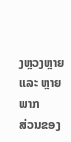ງຫຼວງຫຼາຍ ແລະ ຫຼາຍພາກ
ສ່ວນຂອງ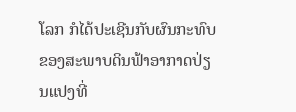ໂລກ ກໍໄດ້ປະເຊີນກັບຜົນກະທົບຂອງສະພາບດິນຟ້າອາກາດປ່ຽນແປງທີ່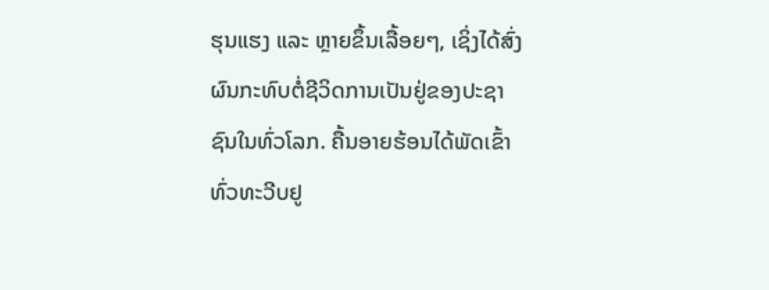ຮຸນແຮງ ແລະ ຫຼາຍຂຶ້ນເລື້ອຍໆ, ເຊິ່ງໄດ້ສົ່ງຜົນກະທົບຕໍ່ຊີວິດການເປັນຢູ່ຂອງປະຊາ
ຊົນໃນທົ່ວໂລກ. ຄື້ນອາຍຮ້ອນໄດ້ພັດເຂົ້າທົ່ວທະວີບຢູ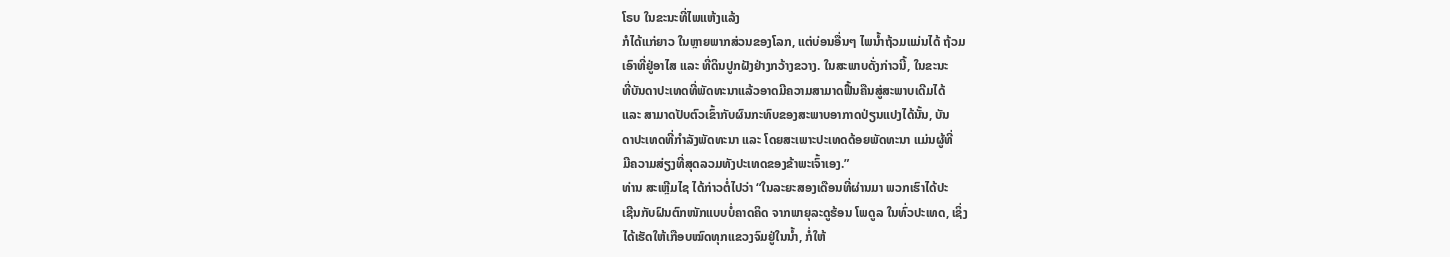ໂຣບ ໃນຂະນະທີ່ໄພແຫ້ງແລ້ງ
ກໍໄດ້ແກ່ຍາວ ໃນຫຼາຍພາກສ່ວນຂອງໂລກ, ແຕ່ບ່ອນອື່ນໆ ໄພນ້ຳຖ້ວມແມ່ນໄດ້ ຖ້ວມ
ເອົາທີ່ຢູ່ອາໄສ ແລະ ທີ່ດິນປູກຝັງຢ່າງກວ້າງຂວາງ. ໃນສະພາບດັ່ງກ່າວນີ້, ໃນຂະນະ
ທີ່ບັນດາປະເທດທີ່ພັດທະນາແລ້ວອາດມີຄວາມສາມາດຟື້ນຄືນສູ່ສະພາບເດີມໄດ້
ແລະ ສາມາດປັບຕົວເຂົ້າກັບຜົນກະທົບຂອງສະພາບອາກາດປ່ຽນແປງໄດ້ນັ້ນ, ບັນ
ດາປະເທດທີ່ກຳລັງພັດທະນາ ແລະ ໂດຍສະເພາະປະເທດດ້ອຍພັດທະນາ ແມ່ນຜູ້ທີ່
ມີຄວາມສ່ຽງທີ່ສຸດລວມທັງປະເທດຂອງຂ້າພະເຈົ້າເອງ.”
ທ່ານ ສະເຫຼີມໄຊ ໄດ້ກ່າວຕໍ່ໄປວ່າ “ໃນລະຍະສອງເດືອນທີ່ຜ່ານມາ ພວກເຮົາໄດ້ປະ
ເຊີນກັບຝົນຕົກໜັກແບບບໍ່ຄາດຄິດ ຈາກພາຍຸລະດູຮ້ອນ ໂພດູລ ໃນທົ່ວປະເທດ, ເຊິ່ງ
ໄດ້ເຮັດໃຫ້ເກືອບໝົດທຸກແຂວງຈົມຢູ່ໃນນ້ຳ, ກໍ່ໃຫ້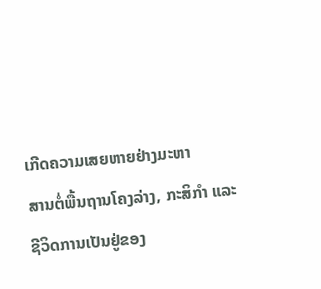ເກີດຄວາມເສຍຫາຍຢ່າງມະຫາ
ສານຕໍ່ພື້ນຖານໂຄງລ່າງ, ກະສິກຳ ແລະ ຊີວິດການເປັນຢູ່ຂອງ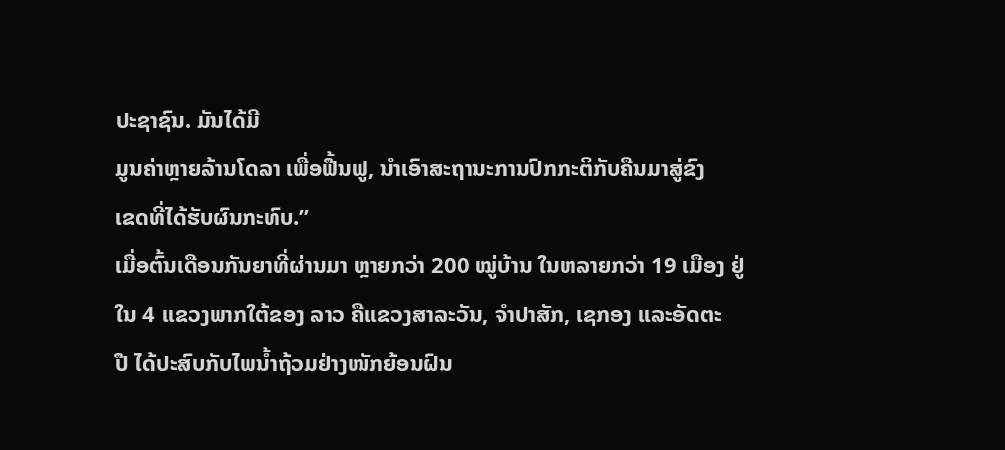ປະຊາຊົນ. ມັນໄດ້ມີ
ມູນຄ່າຫຼາຍລ້ານໂດລາ ເພື່ອຟື້ນຟູ, ນຳເອົາສະຖານະການປົກກະຕິກັບຄືນມາສູ່ຂົງ
ເຂດທີ່ໄດ້ຮັບຜົນກະທົບ.”
ເມື່ອຕົ້ນເດືອນກັນຍາທີ່ຜ່ານມາ ຫຼາຍກວ່າ 200 ໝູ່ບ້ານ ໃນຫລາຍກວ່າ 19 ເມືອງ ຢູ່
ໃນ 4 ແຂວງພາກໃຕ້ຂອງ ລາວ ຄືແຂວງສາລະວັນ, ຈຳປາສັກ, ເຊກອງ ແລະອັດຕະ
ປື ໄດ້ປະສົບກັບໄພນ້ຳຖ້ວມຢ່າງໜັກຍ້ອນຝົນ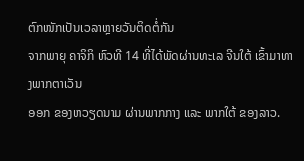ຕົກໜັກເປັນເວລາຫຼາຍວັນຕິດຕໍ່ກັນ
ຈາກພາຍຸ ຄາຈິກິ ຫົວທີ 14 ທີ່ໄດ້ພັດຜ່ານທະເລ ຈີນໃຕ້ ເຂົ້າມາທາງພາກຕາເວັນ
ອອກ ຂອງຫວຽດນາມ ຜ່ານພາກກາງ ແລະ ພາກໃຕ້ ຂອງລາວ.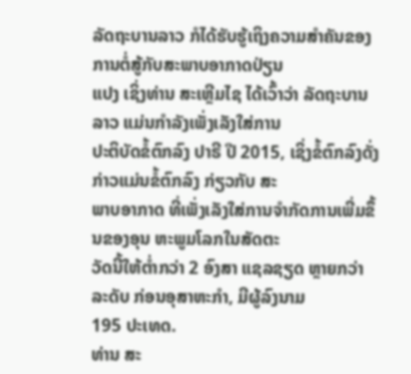ລັດຖະບານລາວ ກໍໄດ້ຮັບຮູ້ເຖິງຄວາມສຳຄັນຂອງການຕໍ່ສູ້ກັບສະພາບອາກາດປ່ຽນ
ແປງ ເຊິ່ງທ່ານ ສະເຫຼີມໄຊ ໄດ້ເວົ້າວ່າ ລັດຖະບານລາວ ແມ່ນກຳລັງເພັ່ງເລັງໃສ່ການ
ປະຕິບັດຂໍ້ຕົກລົງ ປາຣີ ປີ 2015, ເຊິ່ງຂໍ້ຕົກລົງດັ່ງກ່າວແມ່ນຂໍ້ຕົກລົງ ກ່ຽວກັບ ສະ
ພາບອາກາດ ທີ່ເພັ່ງເລັງໃສ່ການຈຳກັດການເພີ່ມຂຶ້ນຂອງອຸນ ຫະພູມໂລກໃນສັດຕະ
ວັດນີ້ໃຫ້ຕ່ຳກວ່າ 2 ອົງສາ ແຊລຊຽດ ຫຼາຍກວ່າລະດັບ ກ່ອນອຸສາຫະກຳ, ມີຜູ້ລົງນາມ
195 ປະເທດ.
ທ່ານ ສະ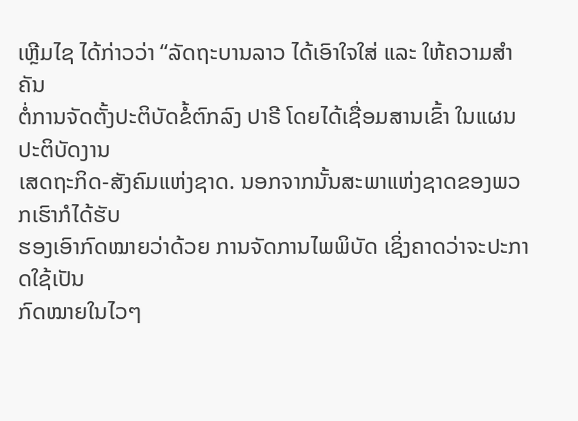ເຫຼີມໄຊ ໄດ້ກ່າວວ່າ “ລັດຖະບານລາວ ໄດ້ເອົາໃຈໃສ່ ແລະ ໃຫ້ຄວາມສໍາຄັນ
ຕໍ່ການຈັດຕັ້ງປະຕິບັດຂໍ້ຕົກລົງ ປາຣີ ໂດຍໄດ້ເຊື່ອມສານເຂົ້າ ໃນແຜນປະຕິບັດງານ
ເສດຖະກິດ-ສັງຄົມແຫ່ງຊາດ. ນອກຈາກນັ້ນສະພາແຫ່ງຊາດຂອງພວກເຮົາກໍໄດ້ຮັບ
ຮອງເອົາກົດໝາຍວ່າດ້ວຍ ການຈັດການໄພພິບັດ ເຊິ່ງຄາດວ່າຈະປະກາດໃຊ້ເປັນ
ກົດໝາຍໃນໄວໆ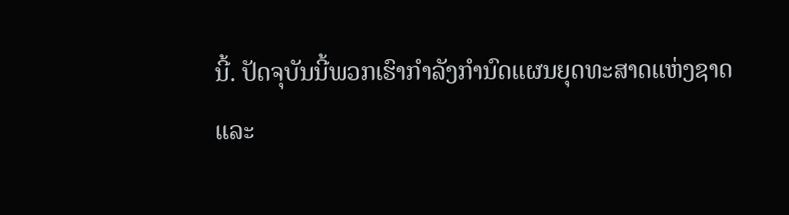ນີ້. ປັດຈຸບັນນີ້ພວກເຮົາກຳລັງກຳນົດແຜນຍຸດທະສາດແຫ່ງຊາດ
ແລະ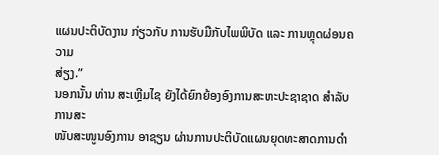ແຜນປະຕິບັດງານ ກ່ຽວກັບ ການຮັບມືກັບໄພພິບັດ ແລະ ການຫຼຸດຜ່ອນຄວາມ
ສ່ຽງ.”
ນອກນັ້ນ ທ່ານ ສະເຫຼີມໄຊ ຍັງໄດ້ຍົກຍ້ອງອົງການສະຫະປະຊາຊາດ ສຳລັບການສະ
ໜັບສະໜູນອົງການ ອາຊຽນ ຜ່ານການປະຕິບັດແຜນຍຸດທະສາດການດຳ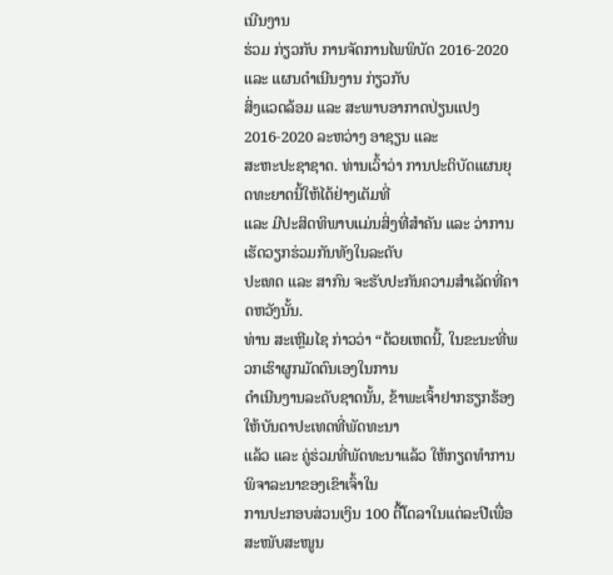ເນີນງານ
ຮ່ວມ ກ່ຽວກັບ ການຈັດການໄພພິບັດ 2016-2020 ແລະ ແຜນດຳເນີນງານ ກ່ຽວກັບ
ສິ່ງແວດລ້ອມ ແລະ ສະພາບອາກາດປ່ຽນແປງ 2016-2020 ລະຫວ່າງ ອາຊຽນ ແລະ
ສະຫະປະຊາຊາດ. ທ່ານເວົ້າວ່າ ການປະຕິບັດແຜນຍຸດທະຍາດນີ້ໃຫ້ໄດ້ຢ່າງເຕັມທີ່
ແລະ ມີປະສິດທິພາບແມ່ນສິ່ງທີ່ສຳຄັນ ແລະ ວ່າການເຮັດວຽກຮ່ວມກັນທັງໃນລະດັບ
ປະເທດ ແລະ ສາກົນ ຈະຮັບປະກັນຄວາມສຳເລັດທີ່ຄາດຫວັງນັ້ນ.
ທ່ານ ສະເຫຼີມໄຊ ກ່າວວ່າ “ດ້ວຍເຫດນີ້, ໃນຂະນະທີ່ພວກເຮົາຜູກມັດຕົນເອງໃນການ
ດຳເນີນງານລະດັບຊາດນັ້ນ, ຂ້າພະເຈົ້າຢາກຮຽກຮ້ອງໃຫ້ບັນດາປະເທດທີ່ພັດທະນາ
ແລ້ວ ແລະ ຄູ່ຮ່ວມທີ່ພັດທະນາແລ້ວ ໃຫ້ກຽດທຳການພິຈາລະນາຂອງເຂົາເຈົ້າໃນ
ການປະກອບສ່ວນເງິນ 100 ຕື້ໂດລາໃນແຕ່ລະປີເພື່ອສະໜັບສະໜູນ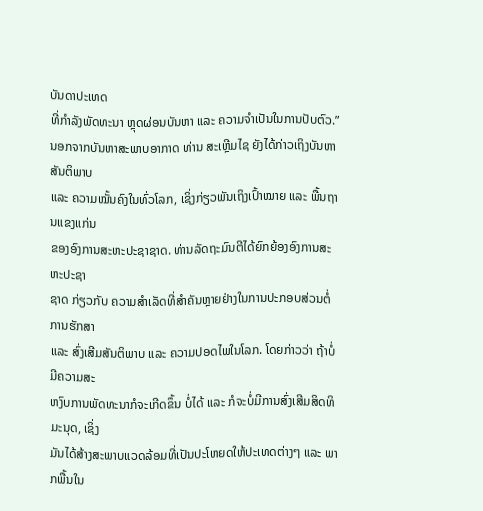ບັນດາປະເທດ
ທີ່ກຳລັງພັດທະນາ ຫຼຸດຜ່ອນບັນຫາ ແລະ ຄວາມຈຳເປັນໃນການປັບຕົວ.”
ນອກຈາກບັນຫາສະພາບອາກາດ ທ່ານ ສະເຫຼີມໄຊ ຍັງໄດ້ກ່າວເຖິງບັນຫາສັນຕິພາບ
ແລະ ຄວາມໝັ້ນຄົງໃນທົ່ວໂລກ, ເຊິ່ງກ່ຽວພັນເຖິງເປົ້າໝາຍ ແລະ ພື້ນຖານແຂງແກ່ນ
ຂອງອົງການສະຫະປະຊາຊາດ. ທ່ານລັດຖະມົນຕີໄດ້ຍົກຍ້ອງອົງການສະຫະປະຊາ
ຊາດ ກ່ຽວກັບ ຄວາມສຳເລັດທີ່ສຳຄັນຫຼາຍຢ່າງໃນການປະກອບສ່ວນຕໍ່ການຮັກສາ
ແລະ ສົ່ງເສີມສັນຕິພາບ ແລະ ຄວາມປອດໄພໃນໂລກ. ໂດຍກ່າວວ່າ ຖ້າບໍ່ມີຄວາມສະ
ຫງົບການພັດທະນາກໍຈະເກີດຂຶ້ນ ບໍ່ໄດ້ ແລະ ກໍຈະບໍ່ມີການສົ່ງເສີມສິດທິມະນຸດ, ເຊິ່ງ
ມັນໄດ້ສ້າງສະພາບແວດລ້ອມທີ່ເປັນປະໂຫຍດໃຫ້ປະເທດຕ່າງໆ ແລະ ພາກພື້ນໃນ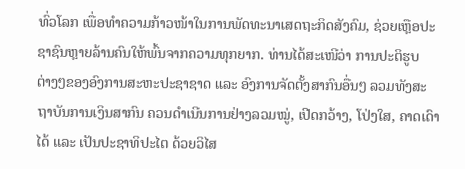ທົ່ວໂລກ ເພື່ອທຳຄວາມກ້າວໜ້າໃນການພັດທະນາເສດຖະກິດສັງຄົມ, ຊ່ວຍເຫຼືອປະ
ຊາຊົນຫຼາຍລ້ານຄົນໃຫ້ພົ້ນຈາກຄວາມທຸກຍາກ. ທ່ານໄດ້ສະເໜີວ່າ ການປະຕິຮູບ
ຕ່າງໆຂອງອົງການສະຫະປະຊາຊາດ ແລະ ອົງການຈັດຕັ້ງສາກົນອື່ນໆ ລວມທັງສະ
ຖາບັນການເງິນສາກົນ ຄວນດຳເນີນການຢ່າງລວມໝູ່, ເປີດກວ້າງ, ໂປ່ງໃສ, ຄາດເດົາ
ໄດ້ ແລະ ເປັນປະຊາທິປະໄຕ ດ້ວຍວິໄສ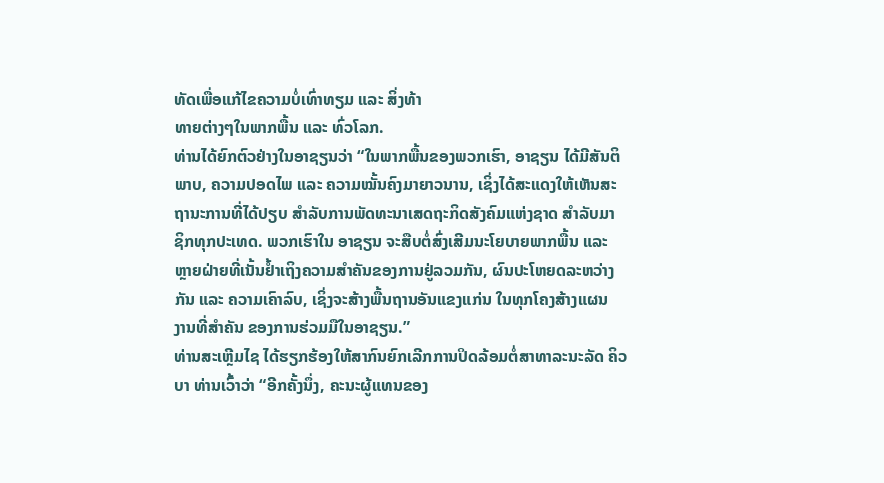ທັດເພື່ອແກ້ໄຂຄວາມບໍ່ເທົ່າທຽມ ແລະ ສິ່ງທ້າ
ທາຍຕ່າງໆໃນພາກພື້ນ ແລະ ທົ່ວໂລກ.
ທ່ານໄດ້ຍົກຕົວຢ່າງໃນອາຊຽນວ່າ “ໃນພາກພື້ນຂອງພວກເຮົາ, ອາຊຽນ ໄດ້ມີສັນຕິ
ພາບ, ຄວາມປອດໄພ ແລະ ຄວາມໝັ້ນຄົງມາຍາວນານ, ເຊິ່ງໄດ້ສະແດງໃຫ້ເຫັນສະ
ຖານະການທີ່ໄດ້ປຽບ ສຳລັບການພັດທະນາເສດຖະກິດສັງຄົມແຫ່ງຊາດ ສຳລັບມາ
ຊິກທຸກປະເທດ. ພວກເຮົາໃນ ອາຊຽນ ຈະສືບຕໍ່ສົ່ງເສີມນະໂຍບາຍພາກພື້ນ ແລະ
ຫຼາຍຝ່າຍທີ່ເນັ້ນຢ້ຳເຖິງຄວາມສຳຄັນຂອງການຢູ່ລວມກັນ, ຜົນປະໂຫຍດລະຫວ່າງ
ກັນ ແລະ ຄວາມເຄົາລົບ, ເຊິ່ງຈະສ້າງພື້ນຖານອັນແຂງແກ່ນ ໃນທຸກໂຄງສ້າງແຜນ
ງານທີ່ສຳຄັນ ຂອງການຮ່ວມມືໃນອາຊຽນ.”
ທ່ານສະເຫຼີມໄຊ ໄດ້ຮຽກຮ້ອງໃຫ້ສາກົນຍົກເລີກການປິດລ້ອມຕໍ່ສາທາລະນະລັດ ຄິວ
ບາ ທ່ານເວົ້າວ່າ “ອີກຄັ້ງນຶ່ງ, ຄະນະຜູ້ແທນຂອງ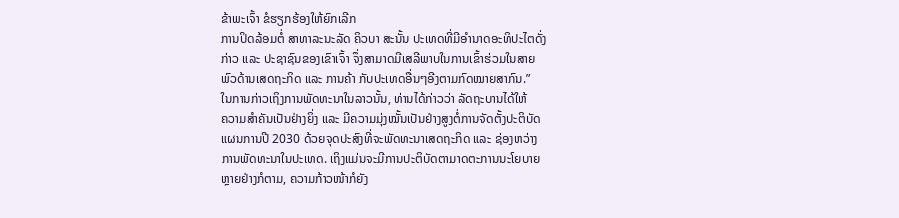ຂ້າພະເຈົ້າ ຂໍຮຽກຮ້ອງໃຫ້ຍົກເລີກ
ການປິດລ້ອມຕໍ່ ສາທາລະນະລັດ ຄິວບາ ສະນັ້ນ ປະເທດທີ່ມີອຳນາດອະທິປະໄຕດັ່ງ
ກ່າວ ແລະ ປະຊາຊົນຂອງເຂົາເຈົ້າ ຈຶ່ງສາມາດມີເສລີພາບໃນການເຂົ້າຮ່ວມໃນສາຍ
ພົວດ້ານເສດຖະກິດ ແລະ ການຄ້າ ກັບປະເທດອື່ນໆອີງຕາມກົດໝາຍສາກົນ.”
ໃນການກ່າວເຖິງການພັດທະນາໃນລາວນັ້ນ, ທ່ານໄດ້ກ່າວວ່າ ລັດຖະບານໄດ້ໃຫ້
ຄວາມສຳຄັນເປັນຢ່າງຍິ່ງ ແລະ ມີຄວາມມຸ່ງໝັ້ນເປັນຢ່າງສູງຕໍ່ການຈັດຕັ້ງປະຕິບັດ
ແຜນການປີ 2030 ດ້ວຍຈຸດປະສົງທີ່ຈະພັດທະນາເສດຖະກິດ ແລະ ຊ່ອງຫວ່າງ
ການພັດທະນາໃນປະເທດ. ເຖິງແມ່ນຈະມີການປະຕິບັດຕາມາດຕະການນະໂຍບາຍ
ຫຼາຍຢ່າງກໍຕາມ, ຄວາມກ້າວໜ້າກໍຍັງ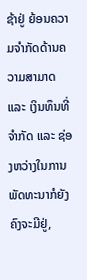ຊ້າຢູ່ ຍ້ອນຄວາມຈຳກັດດ້ານຄວາມສາມາດ
ແລະ ເງິນທຶນທີ່ຈຳກັດ ແລະ ຊ່ອງຫວ່າງໃນການພັດທະນາກໍຍັງຄົງຈະມີຢູ່,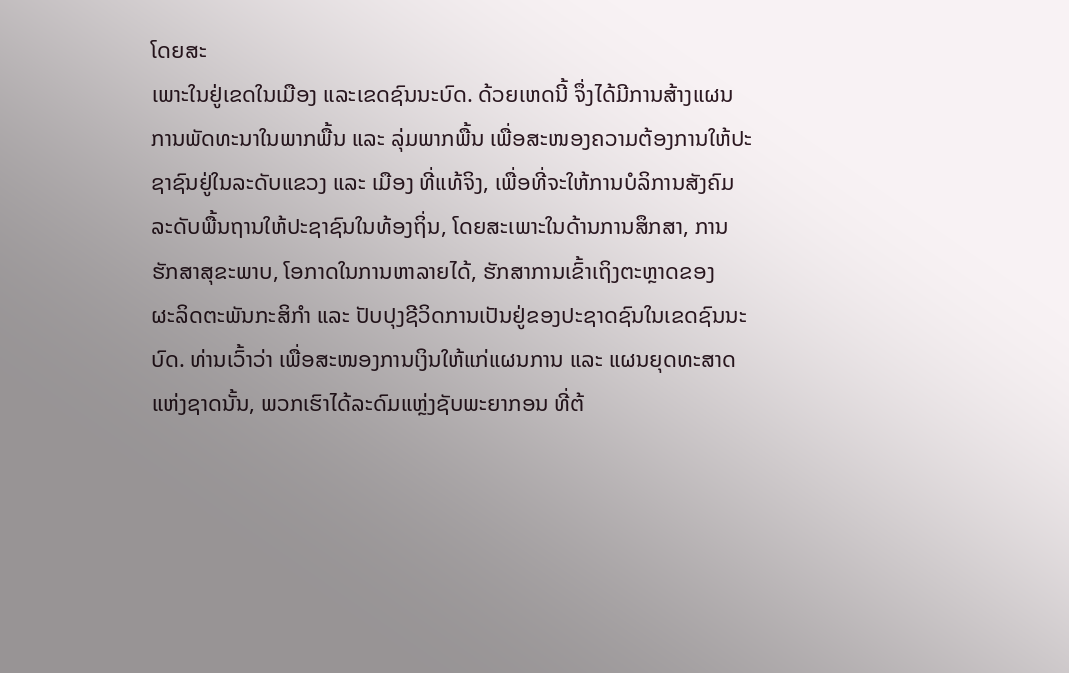ໂດຍສະ
ເພາະໃນຢູ່ເຂດໃນເມືອງ ແລະເຂດຊົນນະບົດ. ດ້ວຍເຫດນີ້ ຈຶ່ງໄດ້ມີການສ້າງແຜນ
ການພັດທະນາໃນພາກພື້ນ ແລະ ລຸ່ມພາກພື້ນ ເພື່ອສະໜອງຄວາມຕ້ອງການໃຫ້ປະ
ຊາຊົນຢູ່ໃນລະດັບແຂວງ ແລະ ເມືອງ ທີ່ແທ້ຈິງ, ເພື່ອທີ່ຈະໃຫ້ການບໍລິການສັງຄົມ
ລະດັບພື້ນຖານໃຫ້ປະຊາຊົນໃນທ້ອງຖິ່ນ, ໂດຍສະເພາະໃນດ້ານການສຶກສາ, ການ
ຮັກສາສຸຂະພາບ, ໂອກາດໃນການຫາລາຍໄດ້, ຮັກສາການເຂົ້າເຖິງຕະຫຼາດຂອງ
ຜະລິດຕະພັນກະສິກຳ ແລະ ປັບປຸງຊີວິດການເປັນຢູ່ຂອງປະຊາດຊົນໃນເຂດຊົນນະ
ບົດ. ທ່ານເວົ້າວ່າ ເພື່ອສະໜອງການເງິນໃຫ້ແກ່ແຜນການ ແລະ ແຜນຍຸດທະສາດ
ແຫ່ງຊາດນັ້ນ, ພວກເຮົາໄດ້ລະດົມແຫຼ່ງຊັບພະຍາກອນ ທີ່ຕ້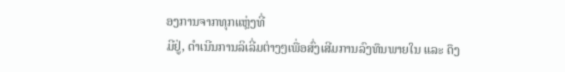ອງການຈາກທຸກແຫຼ່ງທີ່
ມີຢູ່, ດຳເນີນການລິເລີ່ມຕ່າງໆເພື່ອສົ່ງເສີມການລົງທຶນພາຍໃນ ແລະ ດຶງ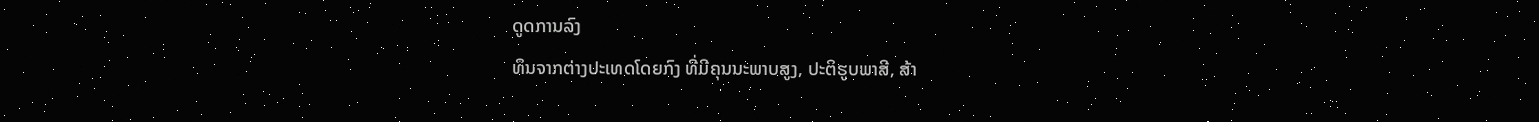ດູດການລົງ
ທຶນຈາກຕ່າງປະເທດໂດຍກົງ ທີ່ມີຄຸນນະພາບສູງ, ປະຕິຮູບພາສີ, ສ້າ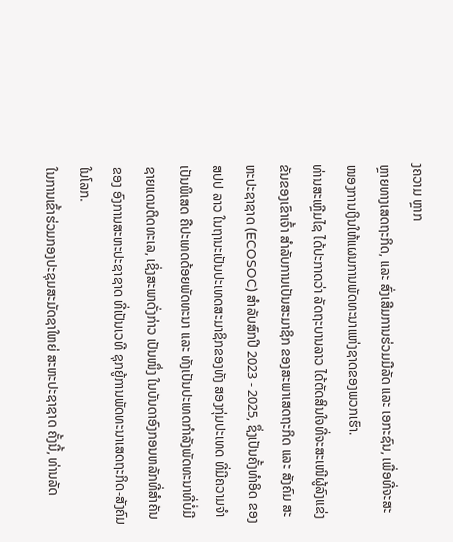ງຄວາມ ຫຼາກ
ຫຼາຍທາງເສດຖະກິດ, ແລະ ສົ່ງເສີມການຮ່ວມມືລັດ ແລະ ເອກະຊົນ, ເພື່ອທີ່ຈະສະ
ໜອງການເງິນໃຫ້ແຜນການພັດທະນາແຫ່ງຊາດຂອງພວກເຮົາ.
ທ່ານສະເຫຼີມໄຊ ໄດ້ປະກາດວ່າ ລັດຖະບານລາວ ໄດ້ຕັດສິນໃຈທີ່ຈະສະເໜີຜູ້ລົງແຂ່ງ
ຂັນຂອງເຂົາເຈົ້າ ສຳລັບການເປັນສະມາຊິກ ຂອງສະພາເສດຖະກິດ ແລະ ສັງຄົມ ສະ
ຫະປະຊາຊາດ (ECOSOC) ສໍາລັບສົກປີ 2023 - 2025, ຊຶ່ງເປັນຄັ້ງທໍາອິດ ຂອງ
ສປປ ລາວ ໃນຖານະເປັນປະເທດສະມາຊິກຂອງທັງ ສອງກຸ່ມປະເທດ ທີ່ມີຄວາມຈຳ
ເປັນພິເສດ ຄືປະເທດດ້ອຍພັດທະນາ ແລະ ທັງເປັນປະເທດກໍາລັງພັດທະນາທີ່ບໍ່ມີ
ຊາຍແດນຕິດທະເລ, ເຊິ່ງສະພາດັ່ງກ່າວ ເປັນໜຶ່ງ ໃນບັນດາອົງກອນຫລັກທີ່ສໍາຄັນ
ຂອງ ອົງການສະຫະປະຊາຊາດ ທີ່ເປັນເວທີ ຊຸກຍູ້ການພັດທະນາເສດຖະກິດ-ສັງຄົມ
ໃນໂລກ.
ໃນການເຂົ້າຮ່ວມກອງປະຊຸມສະມັດຊາໃຫຍ່ ສະຫະປະຊາຊາດ ຄັ້ງນີ້, ທ່ານລັດ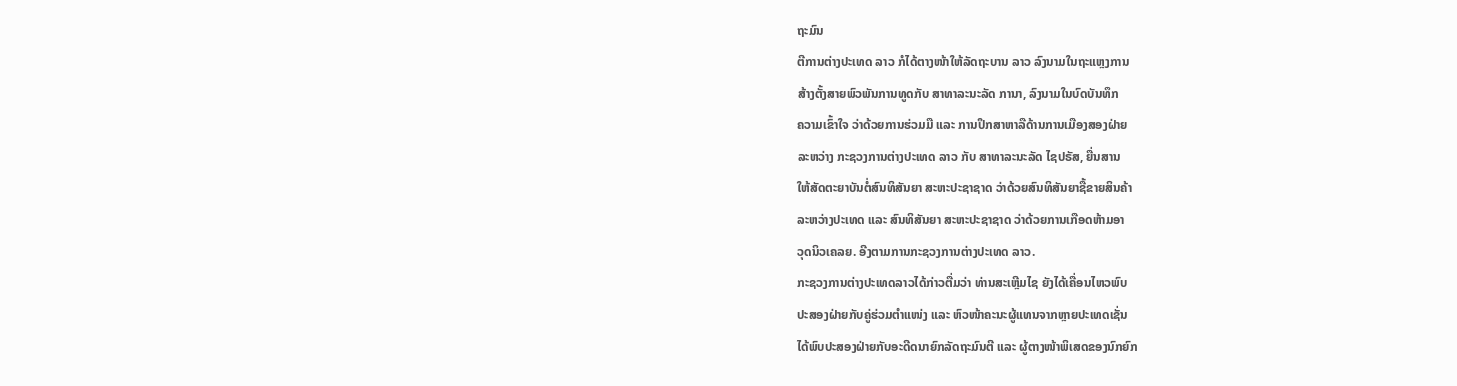ຖະມົນ
ຕີການຕ່າງປະເທດ ລາວ ກໍໄດ້ຕາງໜ້າໃຫ້ລັດຖະບານ ລາວ ລົງນາມໃນຖະແຫຼງການ
ສ້າງຕັ້ງສາຍພົວພັນການທູດກັບ ສາທາລະນະລັດ ການາ, ລົງນາມໃນບົດບັນທຶກ
ຄວາມເຂົ້າໃຈ ວ່າດ້ວຍການຮ່ວມມື ແລະ ການປຶກສາຫາລືດ້ານການເມືອງສອງຝ່າຍ
ລະຫວ່າງ ກະຊວງການຕ່າງປະເທດ ລາວ ກັບ ສາທາລະນະລັດ ໄຊປຣັສ, ຍື່ນສານ
ໃຫ້ສັດຕະຍາບັນຕໍ່ສົນທິສັນຍາ ສະຫະປະຊາຊາດ ວ່າດ້ວຍສົນທິສັນຍາຊື້ຂາຍສິນຄ້າ
ລະຫວ່າງປະເທດ ແລະ ສົນທິສັນຍາ ສະຫະປະຊາຊາດ ວ່າດ້ວຍການເກືອດຫ້າມອາ
ວຸດນິວເຄລຍ. ອີງຕາມການກະຊວງການຕ່າງປະເທດ ລາວ.
ກະຊວງການຕ່າງປະເທດລາວໄດ້ກ່າວຕື່ມວ່າ ທ່ານສະເຫຼີມໄຊ ຍັງໄດ້ເຄື່ອນໄຫວພົບ
ປະສອງຝ່າຍກັບຄູ່ຮ່ວມຕຳແໜ່ງ ແລະ ຫົວໜ້າຄະນະຜູ້ແທນຈາກຫຼາຍປະເທດເຊັ່ນ
ໄດ້ພົບປະສອງຝ່າຍກັບອະດີດນາຍົກລັດຖະມົນຕີ ແລະ ຜູ້ຕາງໜ້າພິເສດຂອງນົກຍົກ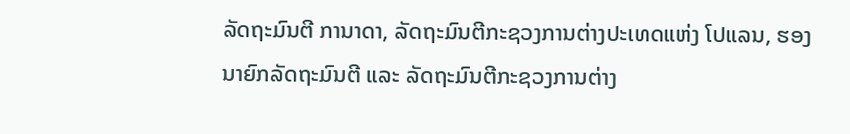ລັດຖະມົນຕີ ການາດາ, ລັດຖະມົນຕີກະຊວງການຕ່າງປະເທດແຫ່ງ ໂປແລນ, ຮອງ
ນາຍົກລັດຖະມົນຕີ ແລະ ລັດຖະມົນຕີກະຊວງການຕ່າງ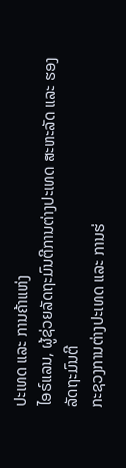ປະເທດ ແລະ ການຄ້າແຫ່ງ
ໄອຣ໌ແລນ, ຜູ້ຊ່ວຍລັດຖະມົນຕີການຕ່າງປະເທດ ສະຫະລັດ ແລະ ຮອງລັດຖະມົນຕີ
ກະຊວງການຕ່າງປະເທດ ແລະ ການຮ່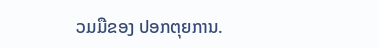ວມມືຂອງ ປອກຕຸຍການ.